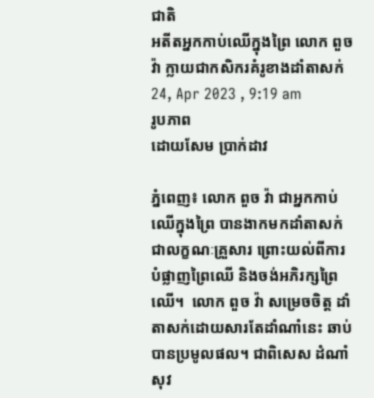ជាតិ
អតីតអ្នកកាប់ឈើក្នុងព្រៃ លោក ពួច វ៉ា ក្លាយជាកសិករគំរូខាងដាំតាសក់
24, Apr 2023 , 9:19 am
រូបភាព
ដោយសែម ប្រាក់ដាវ

ភ្នំពេញ៖ លោក ពួច វ៉ា ជាអ្នកកាប់ឈើក្នុងព្រៃ បានងាកមកដាំតាសក់ជាលក្ខណៈគ្រួសារ ព្រោះយល់ពីការបំផ្លាញព្រៃឈើ និងចង់អភិរក្សព្រៃឈើ។  លោក ពួច វ៉ា សម្រេចចិត្ត ដាំតាសក់ដោយសារតែដាំណាំនេះ ឆាប់បានប្រមូលផល។ ជាពិសេស ដំណាំសុវ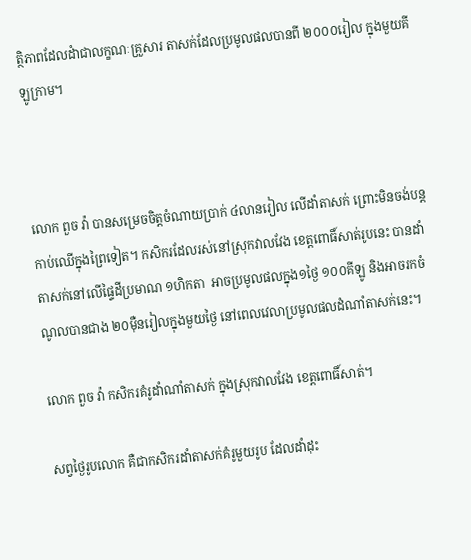ត្ថិភាពដែលដំាជាលក្ខណៈគ្រួសារ តាសក់ដែលប្រមូលផលបានពី ២០០០រៀល ក្នុងមួយគីឡូក្រាម។



លោក ពួច វ៉ា បានសម្រេចចិត្តចំណាយប្រាក់ ៤លានរៀល លើដាំតាសក់ ព្រោះមិនចង់បន្តកាប់ឈើក្នុងព្រៃទៀត។ កសិករដែលរស់នៅស្រុកវាលវែង ខេត្តពោធិ៍សាត់រូបនេះ បានដាំតាសក់នៅលើផ្ទៃដីប្រមាណ ១ហិកតា  អាចប្រមូលផលក្នុង១ថ្ងៃ ១០០គីឡូ និងអាចរកចំណូលបានជាង ២០ម៉ឺនរៀលក្នុងមួយថ្ងៃ នៅពេលវេលាប្រមូលផលដំណាំតាសក់នេះ។

លោក ពួច វ៉ា កសិករគំរូដាំណាំតាសក់ ក្នុងស្រុកវាលវែង ខេត្តពោធិ៍សាត់។

សព្វថ្ងៃរូបលោក គឺជាកសិករដាំតាសក់គំរូមួយរូប ដែលដាំដុះ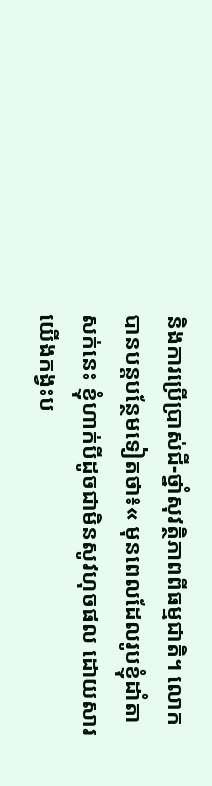និងការប្រើប្រាស់ជី-ថ្នាំសុវត្ថិភាពពីធម្មជាតិ។ លោកបានបន្តបន្ថែមទៀតថា៖« មុនពេលដែលរូបខ្ញុំដាំតាសក់នេះ ខ្ញុំហាក់បីដូចជាមិនសូវហុចផល ដោយសារយើងកង្វះប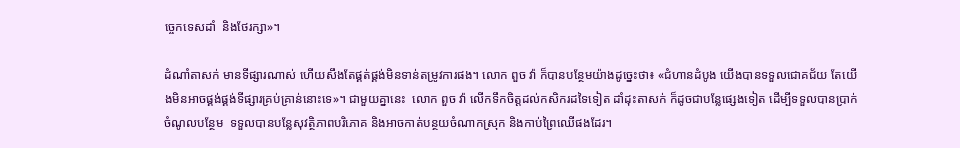ច្ចេកទេសដាំ  និងថែរក្សា»។

ដំណាំតាសក់ មានទីផ្សារណាស់ ហើយសឹងតែផ្គត់ផ្គង់មិនទាន់តម្រូវការផង។ លោក ពួច វ៉ា ក៏បានបន្ថែមយ៉ាងដូច្នេះថា៖ «ជំហានដំបូង យើងបានទទួលជោគជ័យ តែយើងមិនអាចផ្គង់ផ្គង់ទីផ្សារគ្រប់គ្រាន់នោះទេ»។ ជាមួយគ្នានេះ  លោក ពួច វ៉ា លើកទឹកចិត្តដល់កសិករដទៃទៀត ដាំដុះតាសក់ ក៏ដូចជាបន្លែផ្សេងទៀត ដើម្បីទទួលបានប្រាក់ចំណូលបន្ថែម  ទទួលបានបន្លែសុវត្ថិភាពបរិភោគ និងអាចកាត់បន្ថយចំណាកស្រុក និងកាប់ព្រៃឈើផងដែរ។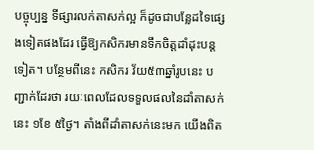បច្ចុប្បន្ន ទីផ្សារលក់តាសក់ល្អ ក៏ដូចជាបន្លែដទៃផ្សេងទៀតផងដែរ ធ្វើឱ្យកសិករមានទឹកចិត្តដាំដុះបន្តទៀត។ បន្ថែមពីនេះ កសិករ វ័យ៥៣ឆ្នាំរូបនេះ បញ្ជាក់ដែរថា រយៈពេលដែលទទួលផលនៃដាំតាសក់នេះ ១ខែ ៥ថ្ងៃ។ តាំងពីដាំតាសក់នេះមក យើងពិត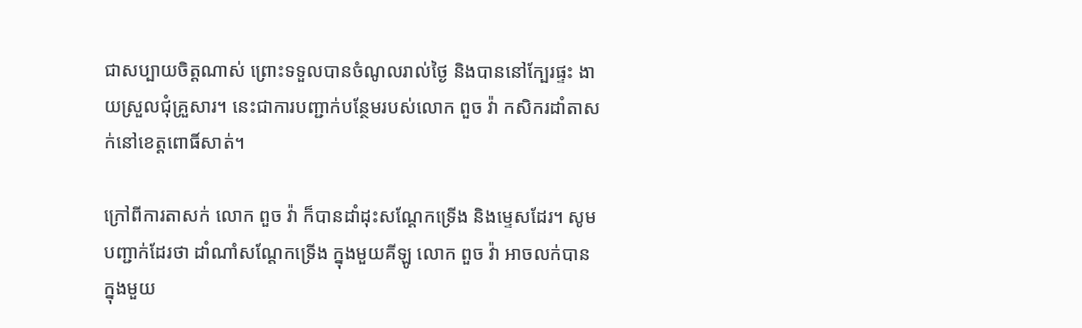ជាសប្បាយចិត្តណាស់ ព្រោះទទួលបានចំណូលរាល់ថ្ងៃ និងបាននៅក្បែរផ្ទះ ងាយស្រួលជុំគ្រួសារ។ នេះជាការបញ្ជាក់បន្ថែមរបស់លោក ពួច វ៉ា កសិករដាំតាសក់នៅខេត្តពោធិ៍សាត់។

ក្រៅពីការតាសក់ លោក ពួច វ៉ា ក៏បានដាំដុះសណ្តែកទ្រើង និងម្ទេសដែរ។ សូមបញ្ជាក់ដែរថា ដាំណាំសណ្តែកទ្រើង ក្នុងមួយគីឡូ លោក ពួច វ៉ា អាចលក់បានក្នុងមួយ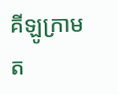គីឡូក្រាម ត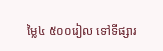ម្លៃ៤ ៥០០រៀល ទៅទីផ្សារ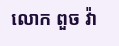លោក ពួច វ៉ា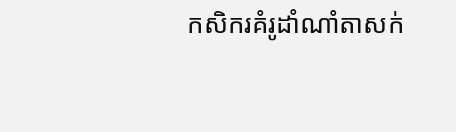កសិករគំរូដាំណាំតាសក់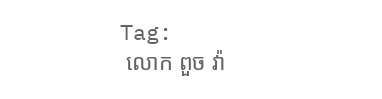Tag:
 លោក ពួច វ៉ា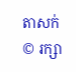តាសក់
© រក្សា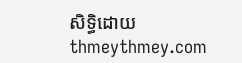សិទ្ធិដោយ thmeythmey.com